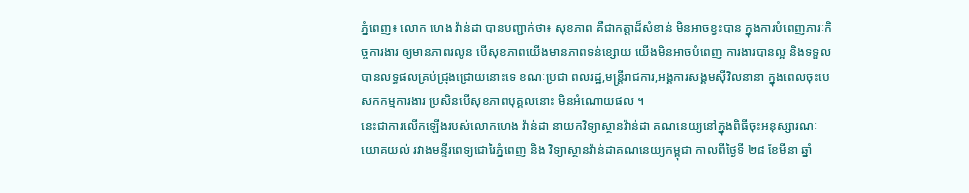ភ្នំពេញ៖ លោក ហេង វ៉ាន់ដា បានបញ្ជាក់ថា៖ សុខភាព គឺជាកត្តាដ៏សំខាន់ មិនអាចខ្វះបាន ក្នុងការបំពេញភារៈកិច្ចការងារ ឲ្យមានភាពរលូន បើសុខភាពយើងមានភាពទន់ខ្សោយ យើងមិនអាចបំពេញ ការងារបានល្អ និងទទួលបានលទ្ធផលគ្រប់ជ្រុងជ្រោយនោះទេ ខណៈប្រជា ពលរដ្ឋ,មន្ដ្រីរាជការ,អង្គការសង្គមស៊ីវិលនានា ក្នុងពេលចុះបេសកកម្មការងារ ប្រសិនបើសុខភាពបុគ្គលនោះ មិនអំណោយផល ។
នេះជាការលើកឡើងរបស់លោកហេង វ៉ាន់ដា នាយកវិទ្យាស្ថានវ៉ាន់ដា គណនេយ្យនៅក្នុងពិធីចុះអនុស្សារណៈយោគយល់ រវាងមន្ទីរពេទ្យជោរៃភ្នំពេញ និង វិទ្យាស្ថានវ៉ាន់ដាគណនេយ្យកម្ពុជា កាលពីថ្ងៃទី ២៨ ខែមីនា ឆ្នាំ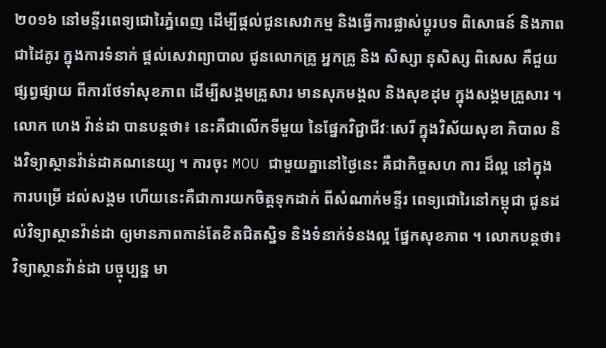២០១៦ នៅមន្ទីរពេទ្យជោរៃភ្នំពេញ ដើម្បីផ្តល់ជូនសេវាកម្ម និងធ្វើការផ្លាស់ប្ដូរបទ ពិសោធន៍ និងភាពជាដៃគូរ ក្នុងការទំនាក់ ផ្ដល់សេវាព្យាបាល ជូនលោកគ្រូ អ្នកគ្រូ និង សិស្សា នុសិស្ស ពិសេស គឺជួយផ្សព្វផ្សាយ ពីការថែទាំសុខភាព ដើម្បីសង្គមគ្រួសារ មានសុភមង្គល និងសុខដុម ក្នុងសង្គមគ្រួសារ ។
លោក ហេង វ៉ាន់ដា បានបន្តថា៖ នេះគឺជាលើកទីមួយ នៃផ្នែកវិជ្ជាជីវៈសេរី ក្នុងវិស័យសុខា ភិបាល និងវិទ្យាស្ថានវ៉ាន់ដាគណនេយ្យ ។ ការចុះ MOU ជាមួយគ្នានៅថ្ងៃនេះ គឺជាកិច្ចសហ ការ ដ៏ល្អ នៅក្នុងការបម្រើ ដល់សង្គម ហើយនេះគឺជាការយកចិត្តទុកដាក់ ពីសំណាក់មន្ទីរ ពេទ្យជោរៃនៅកម្ពុជា ជូនដល់វិទ្យាស្ថានវ៉ាន់ដា ឲ្យមានភាពកាន់តែខិតជិតស្និទ និងទំនាក់ទំនងល្អ ផ្នែកសុខភាព ។ លោកបន្ដថា៖ វិទ្យាស្ថានវ៉ាន់ដា បច្ចុប្បន្ន មា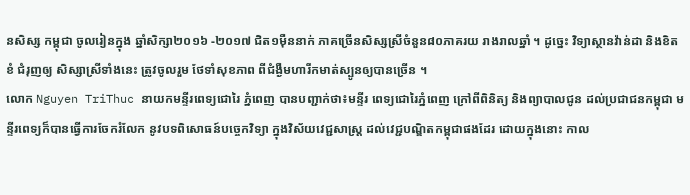នសិស្ស កម្ពុជា ចូលរៀនក្នុង ឆ្នាំសិក្សា២០១៦ -២០១៧ ជិត១ម៉ឺននាក់ ភាគច្រើនសិស្សស្រីចំនួន៨០ភាគរយ រាងរាលឆ្នាំ ។ ដូច្នេះ វិទ្យាស្ថានវ៉ាន់ដា និងខិតខំ ជំរុញឲ្យ សិស្សាស្រីទាំងនេះ ត្រូវចូលរួម ថែទាំសុខភាព ពីជំង្ងឺមហារីកមាត់ស្បូនឲ្យបានច្រើន ។
លោក Nguyen TriThuc នាយកមន្ទីរពេទ្យជោរៃ ភ្នំពេញ បានបញ្ជាក់ថា៖មន្ទីរ ពេទ្យជោរៃភ្នំពេញ ក្រៅពីពិនិត្យ និងព្យាបាលជូន ដល់ប្រជាជនកម្ពុជា មន្ទីរពេទ្យក៏បានធ្វើការចែករំលែក នូវបទពិសោធន៍បច្ចេកវិទ្យា ក្នុងវិស័យវេជ្ជសាស្ត្រ ដល់វេជ្ជបណ្ឌិតកម្ពុជាផងដែរ ដោយក្នុងនោះ កាល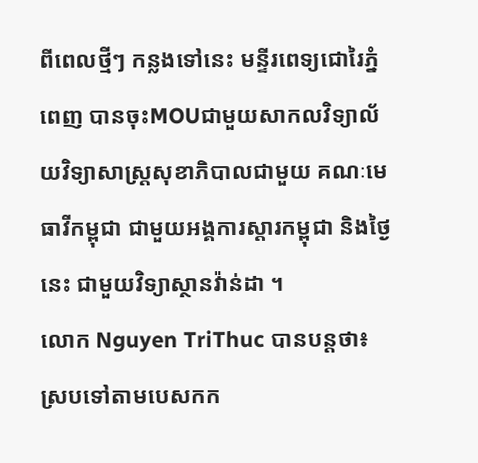ពីពេលថ្មីៗ កន្លងទៅនេះ មន្ទីរពេទ្យជោរៃភ្នំពេញ បានចុះMOUជាមួយសាកលវិទ្យាល័យវិទ្យាសាស្ត្រសុខាភិបាលជាមួយ គណៈមេធាវីកម្ពុជា ជាមួយអង្គការស្ដារកម្ពុជា និងថ្ងៃនេះ ជាមួយវិទ្យាស្ថានវ៉ាន់ដា ។
លោក Nguyen TriThuc បានបន្តថា៖ ស្របទៅតាមបេសកក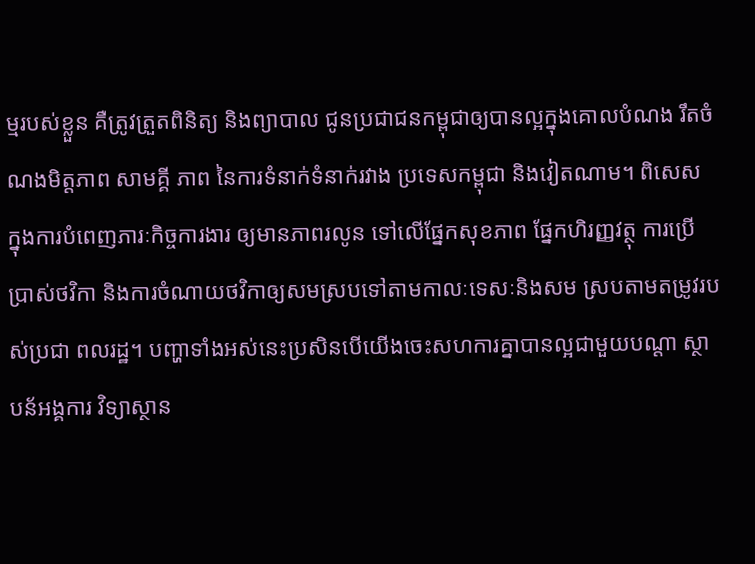ម្មរបស់ខ្លួន គឺត្រូវត្រួតពិនិត្យ និងព្យាបាល ជូនប្រជាជនកម្ពុជាឲ្យបានល្អក្នុងគោលបំណង រឹតចំណងមិត្តភាព សាមគ្គី ភាព នៃការទំនាក់ទំនាក់រវាង ប្រទេសកម្ពុជា និងវៀតណាម។ ពិសេស ក្នុងការបំពេញភារៈកិច្ចការងារ ឲ្យមានភាពរលូន ទៅលើផ្នែកសុខភាព ផ្នែកហិរញ្ញវត្ថុ ការប្រើប្រាស់ថវិកា និងការចំណាយថវិកាឲ្យសមស្របទៅតាមកាលៈទេសៈនិងសម ស្របតាមតម្រូវរបស់ប្រជា ពលរដ្ឋ។ បញ្ហាទាំងអស់នេះប្រសិនបើយើងចេះសហការគ្នាបានល្អជាមួយបណ្ដា ស្ថាបន័អង្គការ វិទ្យាស្ថាន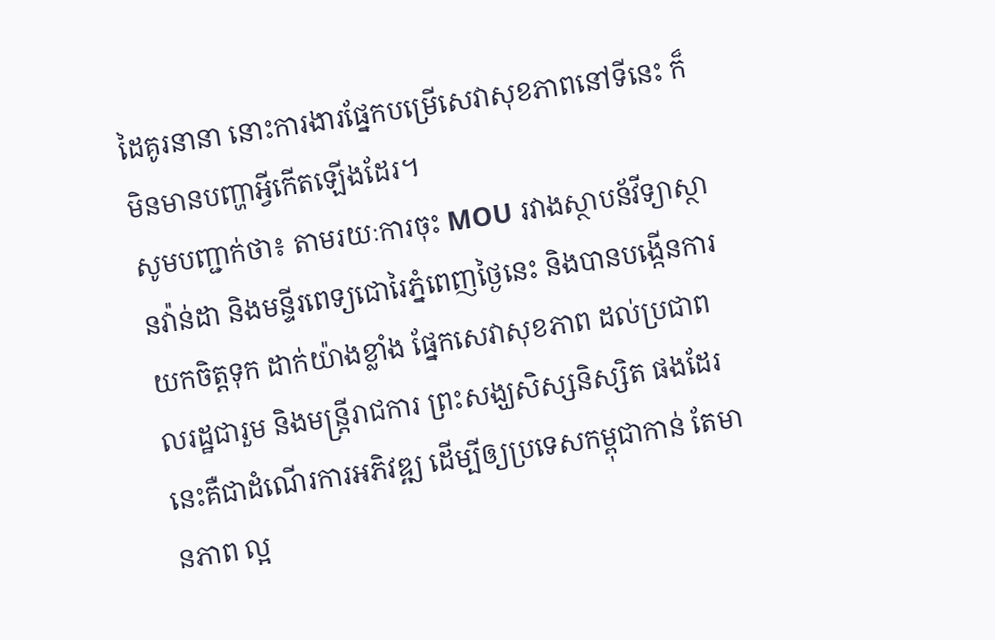ដៃគូរនានា នោះការងារផ្នែកបម្រើសេវាសុខភាពនៅទីនេះ ក៏មិនមានបញ្ហាអ្វីកើតឡើងដែរ។
សូមបញ្ជាក់ថា៖ តាមរយៈការចុះ MOU រវាងស្ថាបន័វីទ្យាស្ថានវ៉ាន់ដា និងមន្ទីរពេទ្យជោរៃភ្នំពេញថ្ងៃនេះ និងបានបង្កើនការយកចិត្តទុក ដាក់យ៉ាងខ្លាំង ផ្នែកសេវាសុខភាព ដល់ប្រជាពលរដ្ឋជារួម និងមន្ត្រីរាជការ ព្រះសង្ឃសិស្សនិស្សិត ផងដែរ នេះគឺជាដំណើរការអភិវឌ្ឍ ដើម្បីឲ្យប្រទេសកម្ពុជាកាន់ តែមានភាព ល្អ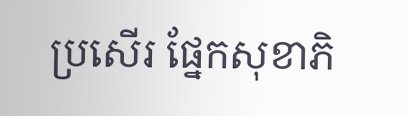ប្រសើរ ផ្នែកសុខាភិ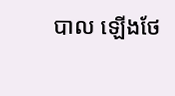បាល ឡើងថែ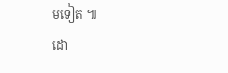មទៀត ៕
ដោ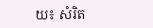យ៖ សំរិត